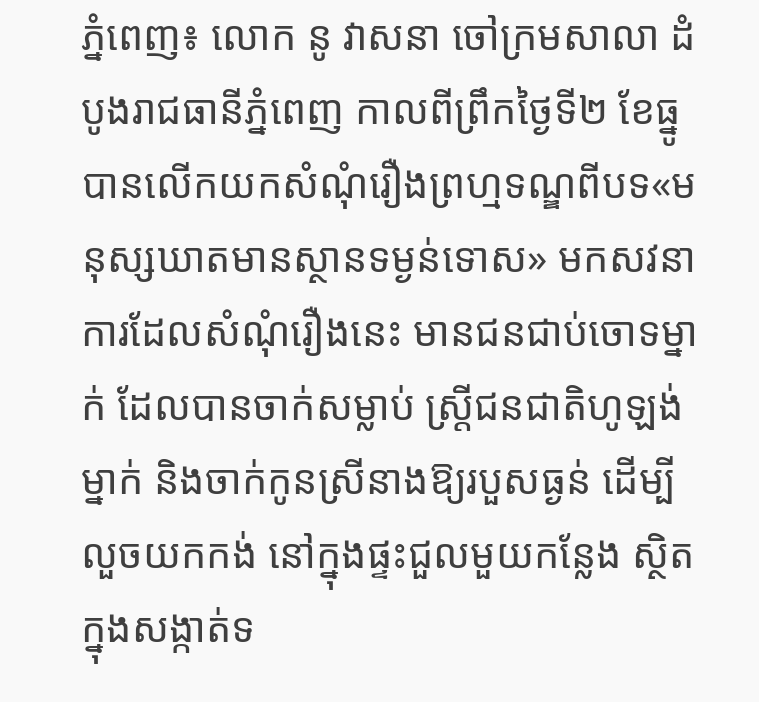ភ្នំពេញ៖ លោក នូ វាសនា ចៅក្រមសាលា ដំបូងរាជធានីភ្នំពេញ កាលពីព្រឹកថ្ងៃទី២ ខែធ្នូ បានលើកយកសំណុំរឿងព្រហ្មទណ្ឌពីបទ«មនុស្សឃាតមានស្ថានទម្ងន់ទោស» មកសវនាការដែលសំណុំរឿងនេះ មានជនជាប់ចោទម្នាក់ ដែលបានចាក់សម្លាប់ ស្ត្រីជនជាតិហូឡង់ម្នាក់ និងចាក់កូនស្រីនាងឱ្យរបួសធ្ងន់ ដើម្បីលួចយកកង់ នៅក្នុងផ្ទះជួលមួយកន្លែង ស្ថិតក្នុងសង្កាត់ទ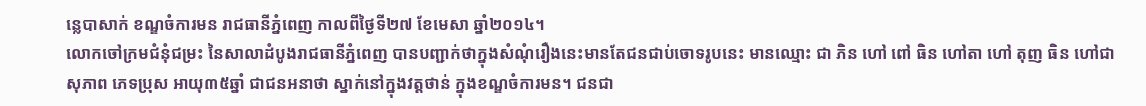ន្លេបាសាក់ ខណ្ឌចំការមន រាជធានីភ្នំពេញ កាលពីថ្ងៃទី២៧ ខែមេសា ឆ្នាំ២០១៤។
លោកចៅក្រមជំនុំជម្រះ នៃសាលាដំបូងរាជធានីភ្នំពេញ បានបញ្ជាក់ថាក្នុងសំណុំរឿងនេះមានតែជនជាប់ចោទរូបនេះ មានឈ្មោះ ជា ភិន ហៅ ពៅ ធិន ហៅតា ហៅ តុញ ធិន ហៅជា សុភាព ភេទប្រុស អាយុ៣៥ឆ្នាំ ជាជនអនាថា ស្នាក់នៅក្នុងវត្តថាន់ ក្នុងខណ្ឌចំការមន។ ជនជា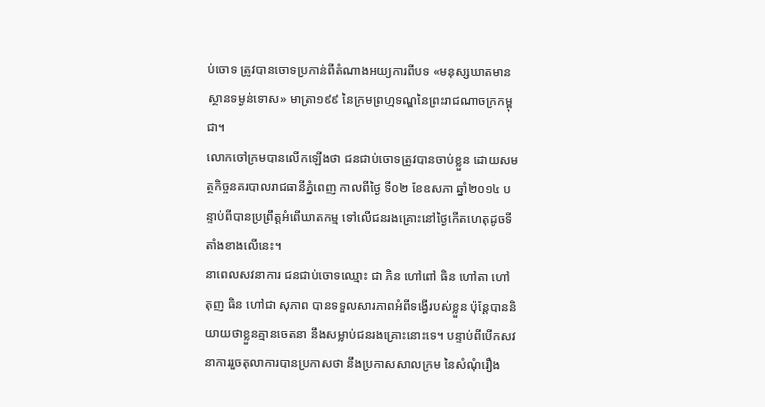ប់ចោទ ត្រូវបានចោទប្រកាន់ពីតំណាងអយ្យការពីបទ «មនុស្សឃាតមានស្ថានទម្ងន់ទោស» មាត្រា១៩៩ នៃក្រមព្រហ្មទណ្ឌនៃព្រះរាជណាចក្រកម្ពុជា។
លោកចៅក្រមបានលើកឡើងថា ជនជាប់ចោទត្រូវបានចាប់ខ្លួន ដោយសមត្ថកិច្ចនគរបាលរាជធានីភ្នំពេញ កាលពីថ្ងៃ ទី០២ ខែឧសភា ឆ្នាំ២០១៤ បន្ទាប់ពីបានប្រព្រឹត្តអំពើឃាតកម្ម ទៅលើជនរងគ្រោះនៅថ្ងៃកើតហេតុដូចទីតាំងខាងលើនេះ។
នាពេលសវនាការ ជនជាប់ចោទឈ្មោះ ជា ភិន ហៅពៅ ធិន ហៅតា ហៅ តុញ ធិន ហៅជា សុភាព បានទទួលសារភាពអំពីទង្វើរបស់ខ្លួន ប៉ុន្តែបាននិយាយថាខ្លួនគ្មានចេតនា នឹងសម្លាប់ជនរងគ្រោះនោះទេ។ បន្ទាប់ពីបើកសវនាការរួចតុលាការបានប្រកាសថា នឹងប្រកាសសាលក្រម នៃសំណុំរឿង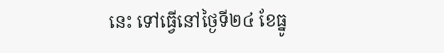នេះ ទៅធ្វើនៅថ្ងៃទី២៤ ខែធ្នូ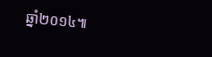ឆ្នាំ២០១៤៕